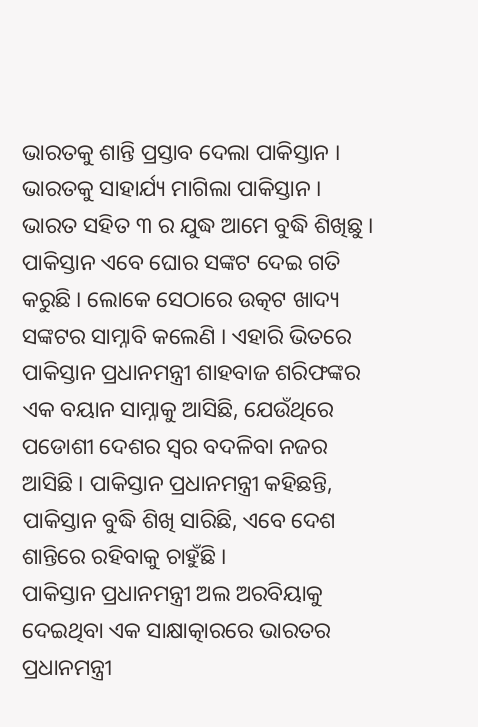ଭାରତକୁ ଶାନ୍ତି ପ୍ରସ୍ତାବ ଦେଲା ପାକିସ୍ତାନ । ଭାରତକୁ ସାହାର୍ଯ୍ୟ ମାଗିଲା ପାକିସ୍ତାନ । ଭାରତ ସହିତ ୩ ର ଯୁଦ୍ଧ ଆମେ ବୁଦ୍ଧି ଶିଖିଛୁ । ପାକିସ୍ତାନ ଏବେ ଘୋର ସଙ୍କଟ ଦେଇ ଗତି କରୁଛି । ଲୋକେ ସେଠାରେ ଉତ୍କଟ ଖାଦ୍ୟ ସଙ୍କଟର ସାମ୍ନାବି କଲେଣି । ଏହାରି ଭିତରେ ପାକିସ୍ତାନ ପ୍ରଧାନମନ୍ତ୍ରୀ ଶାହବାଜ ଶରିଫଙ୍କର ଏକ ବୟାନ ସାମ୍ନାକୁ ଆସିଛି, ଯେଉଁଥିରେ ପଡୋଶୀ ଦେଶର ସ୍ୱର ବଦଳିବା ନଜର ଆସିଛି । ପାକିସ୍ତାନ ପ୍ରଧାନମନ୍ତ୍ରୀ କହିଛନ୍ତି, ପାକିସ୍ତାନ ବୁଦ୍ଧି ଶିଖି ସାରିଛି, ଏବେ ଦେଶ ଶାନ୍ତିରେ ରହିବାକୁ ଚାହୁଁଛି ।
ପାକିସ୍ତାନ ପ୍ରଧାନମନ୍ତ୍ରୀ ଅଲ ଅରବିୟାକୁ ଦେଇଥିବା ଏକ ସାକ୍ଷାତ୍କାରରେ ଭାରତର ପ୍ରଧାନମନ୍ତ୍ରୀ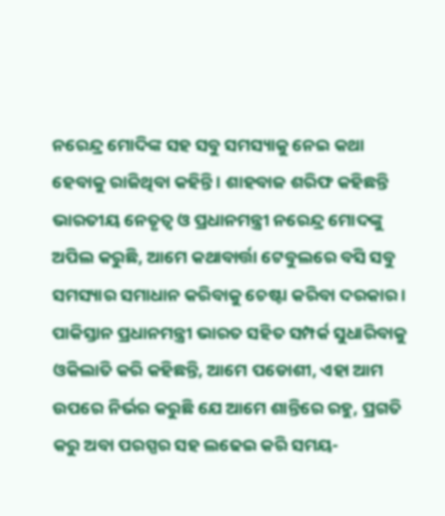ନରେନ୍ଦ୍ର ମୋଦିଙ୍କ ସହ ସବୁ ସମସ୍ୟାକୁ ନେଇ କଥା ହେବାକୁ ରାଜିଥିବା କହିନ୍ତି । ଶାହବାଜ ଶରିଫ କହିଛନ୍ତି ଭାରତୀୟ ନେତୃତ୍ୱ ଓ ପ୍ରଧାନମନ୍ତ୍ରୀ ନରେନ୍ଦ୍ର ମୋଦଙ୍କୁ ଅପିଲ କରୁଛି, ଆମେ କଥାବାର୍ତ୍ତା ଟେବୁଲରେ ବସି ସବୁ ସମସ୍ୟାର ସମାଧାନ କରିବାକୁ ଚେଷ୍ଟା କରିବା ଦରକାର । ପାକିସ୍ତାନ ପ୍ରଧାନମନ୍ତ୍ରୀ ଭାରତ ସହିତ ସମ୍ପର୍କ ସୁଧାରିବାକୁ ଓକିଲାତି କରି କହିଛନ୍ତି, ଆମେ ପଡୋଶୀ, ଏହା ଆମ ଉପରେ ନିର୍ଭର କରୁଛି ଯେ ଆମେ ଶାନ୍ତିରେ ରହୁ, ପ୍ରଗତି କରୁ ଅବା ପରସ୍ପର ସହ ଲଢେଇ କରି ସମୟ-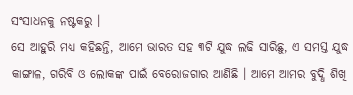ସଂସାଧନକୁ ନଷ୍ଟକରୁ ।
ସେ ଆହୁରି ମଧ୍ୟ କହିଛନ୍ତି, ଆମେ ଭାରତ ସହ ୩ଟି ଯୁଦ୍ଧ ଲଢି ସାରିଛୁ, ଏ ସମସ୍ତ ଯୁଦ୍ଧ କାଙ୍ଗାଳ, ଗରିବି ଓ ଲୋକଙ୍କ ପାଇଁ ବେରୋଜଗାର ଆଣିଛି । ଆମେ ଆମର ବୁଦ୍ଧି ଶିଖି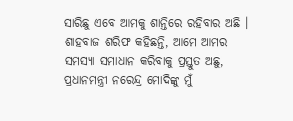ସାରିଛୁ ଏବେ ଆମକୁ ଶାନ୍ତିରେ ରହିବାର ଅଛି । ଶାହବାଜ ଶରିଫ କହିଛନ୍ତି, ଆମେ ଆମର ସମସ୍ୟା ସମାଧାନ କରିବାକୁ ପ୍ରସ୍ତୁତ ଅଛୁ, ପ୍ରଧାନମନ୍ତ୍ରୀ ନରେନ୍ଦ୍ର ମୋଦିଙ୍କୁ ମୁଁ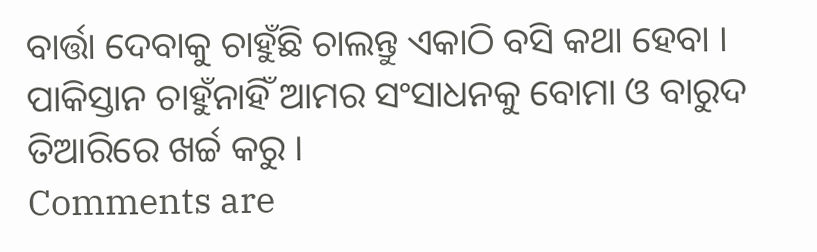ବାର୍ତ୍ତା ଦେବାକୁ ଚାହୁଁଛି ଚାଲନ୍ତୁ ଏକାଠି ବସି କଥା ହେବା । ପାକିସ୍ତାନ ଚାହୁଁନାହିଁ ଆମର ସଂସାଧନକୁ ବୋମା ଓ ବାରୁଦ ତିଆରିରେ ଖର୍ଚ୍ଚ କରୁ ।
Comments are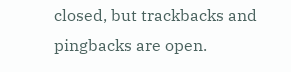closed, but trackbacks and pingbacks are open.